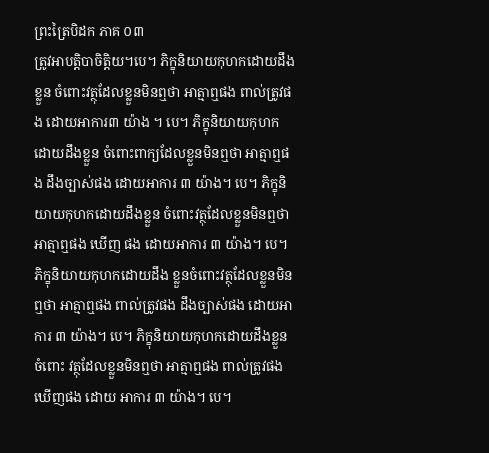ព្រះត្រៃបិដក ភាគ ០៣
ត្រូវអាបត្ដិបាចិត្ដិយ។បេ។ ភិក្ខុនិយាយកុហកដោយដឹងខ្លួន ចំពោះវត្ថុដែលខ្លួនមិនឮថា អាត្មាឮផង ពាល់ត្រូវផង ដោយអាការ៣ យ៉ាង ។ បេ។ ភិក្ខុនិយាយកុហកដោយដឹងខ្លួន ចំពោះពាក្យដែលខ្លួនមិនឮថា អាត្មាឮផង ដឹងច្បាស់ផង ដោយអាការ ៣ យ៉ាង។ បេ។ ភិក្ខុនិ យាយកុហកដោយដឹងខ្លួន ចំពោះវត្ថុដែលខ្លួនមិនឮថា អាត្មាឮផង ឃើញ ផង ដោយអាការ ៣ យ៉ាង។ បេ។ ភិក្ខុនិយាយកុហកដោយដឹង ខ្លួនចំពោះវត្ថុដែលខ្លួនមិនឮថា អាត្មាឮផង ពាល់ត្រូវផង ដឹងច្បាស់ផង ដោយអាការ ៣ យ៉ាង។ បេ។ ភិក្ខុនិយាយកុហកដោយដឹងខ្លួន ចំពោះ វត្ថុដែលខ្លួនមិនឮថា អាត្មាឮផង ពាល់ត្រូវផង ឃើញផង ដោយ អាការ ៣ យ៉ាង។ បេ។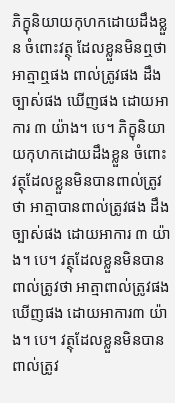ភិក្ខុនិយាយកុហកដោយដឹងខ្លួន ចំពោះវត្ថុ ដែលខ្លួនមិនឮថា អាត្មាឮផង ពាល់ត្រូវផង ដឹងច្បាស់ផង ឃើញផង ដោយអាការ ៣ យ៉ាង។ បេ។ ភិក្ខុនិយាយកុហកដោយដឹងខ្លួន ចំពោះ វត្ថុដែលខ្លួនមិនបានពាល់ត្រូវថា អាត្មាបានពាល់ត្រូវផង ដឹងច្បាស់ផង ដោយអាការ ៣ យ៉ាង។ បេ។ វត្ថុដែលខ្លួនមិនបានពាល់ត្រូវថា អាត្មាពាល់ត្រូវផង ឃើញផង ដោយអាការ៣ យ៉ាង។ បេ។ វត្ថុដែលខ្លួនមិនបានពាល់ត្រូវ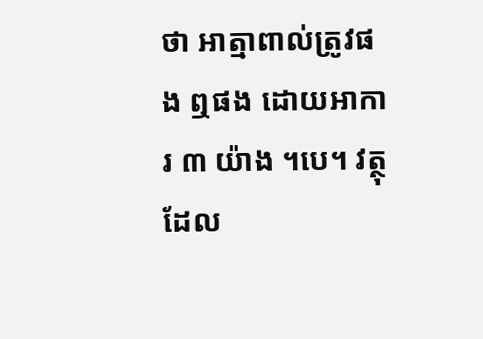ថា អាត្មាពាល់ត្រូវផង ឮផង ដោយអាការ ៣ យ៉ាង ។បេ។ វត្ថុដែល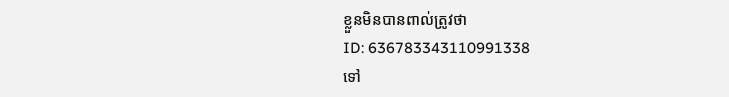ខ្លួនមិនបានពាល់ត្រូវថា
ID: 636783343110991338
ទៅ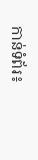កាន់ទំព័រ៖